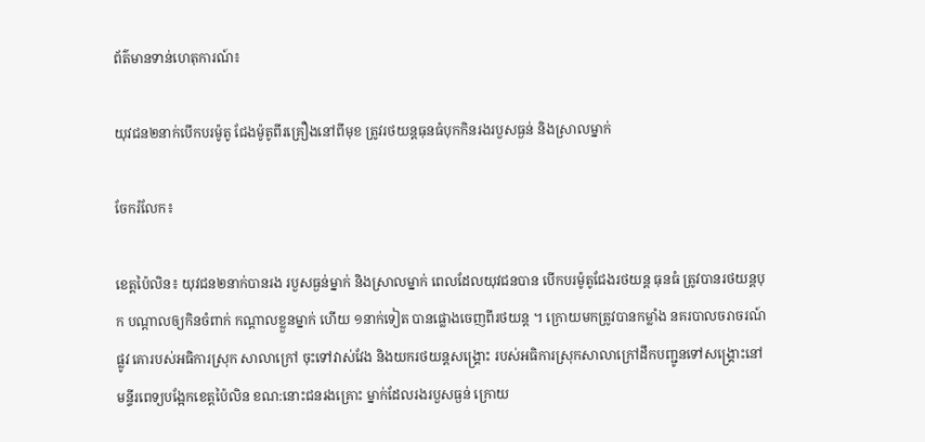ព័ត៌មានទាន់ហេតុការណ៍៖

យុវជន២នាក់បើកបរម៉ូតូ ជែងម៉ូតូពីរគ្រឿងនៅពីមុខ ត្រូវរថយន្តធុនធំបុកកិនរងរបួសធ្ងន់ និងស្រាលម្នាក់

ចែករំលែក៖

ខេត្តប៉ៃលិន៖ យុវជន២នាក់បានរង របួសធ្ងន់ម្នាក់ និងស្រាលម្នាក់ ពេលដែលយុវជនបាន បើកបរម៉ូតូជែងរថយន្ត ធុនធំ ត្រូវបានរថយន្តបុក បណ្ដាលឲ្យកិនចំពាក់ កណ្ដាលខ្លួនម្នាក់ ហើយ ១នាក់ទៀត បានផ្លោងចេញពីរថយន្ត ។ ក្រោយមកត្រូវបានកម្លាំង នគរបាលចរាចរណ៍ផ្លូវ គោរបស់អធិការស្រុក សាលាក្រៅ ចុះទៅវាស់វែង និងយករថយន្តសង្គ្រោះ របស់អធិការស្រុកសាលាក្រៅដឹកបញ្ជូនទៅសង្គ្រោះនៅមន្ទីរពេទ្យបង្អែកខេត្តប៉ៃលិន ខណ:នោះជនរងគ្រោះ ម្នាក់ដែលរងរបួសធ្ងន់ ក្រោយ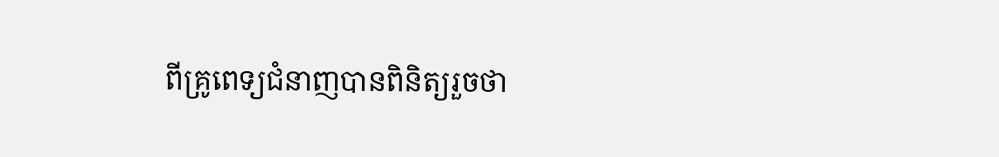ពីគ្រូពេទ្យជំនាញបានពិនិត្យរួចថា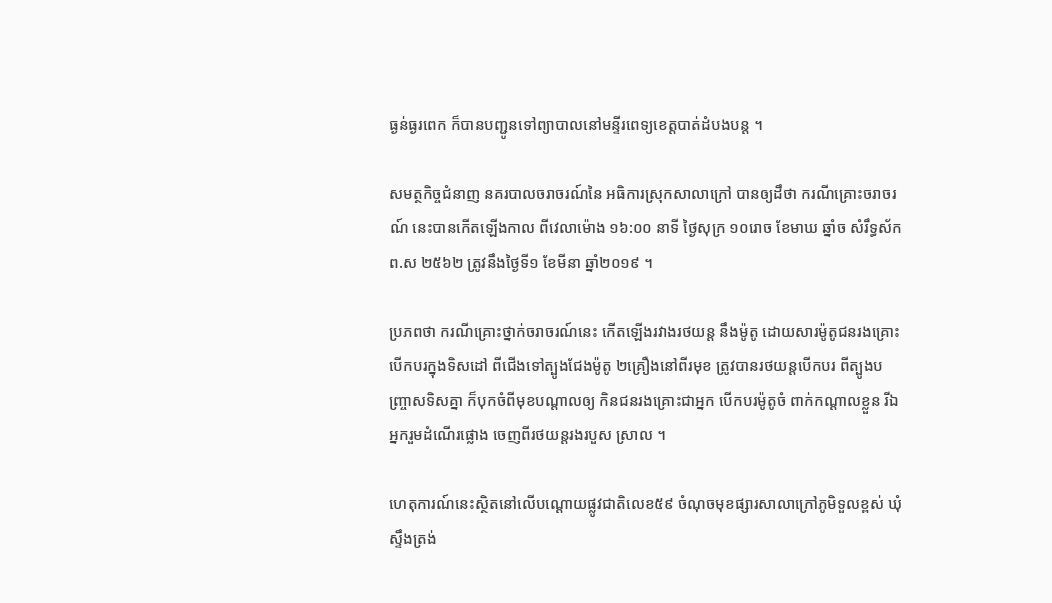ធ្ងន់ធ្ងរពេក ក៏បានបញ្ជូនទៅព្យាបាលនៅមន្ទីរពេទ្យខេត្តបាត់ដំបងបន្ត ។

សមត្ថកិច្ចជំនាញ នគរបាលចរាចរណ៍នៃ អធិការស្រុកសាលាក្រៅ បានឲ្យដឹថា ករណីគ្រោះចរាចរណ៍ នេះបានកើតឡើងកាល ពីវេលាម៉ោង ១៦:០០ នាទី ថ្ងៃសុក្រ ១០រោច ខែមាឃ ឆ្នាំច សំរឹទ្ធស័ក ព.ស ២៥៦២ ត្រូវនឹងថ្ងៃទី១ ខែមីនា ឆ្នាំ២០១៩ ។

ប្រភពថា ករណីគ្រោះថ្នាក់ចរាចរណ៍នេះ កើតឡើងរវាងរថយន្ត នឹងម៉ូតូ ដោយសារម៉ូតូជនរងគ្រោះបើកបរក្នុងទិសដៅ ពីជើងទៅត្បូងជែងម៉ូតូ ២គ្រឿងនៅពីរមុខ ត្រូវបានរថយន្តបើកបរ ពីត្បូងបញ្ច្រាសទិសគ្នា ក៏បុកចំពីមុខបណ្ដាលឲ្យ កិនជនរងគ្រោះជាអ្នក បើកបរម៉ូតូចំ ពាក់កណ្ដាលខ្លួន រីឯអ្នករួមដំណើរផ្លោង ចេញពីរថយន្តរងរបួស ស្រាល ។

ហេតុការណ៍នេះស្ថិតនៅលើបណ្ដោយផ្លូវជាតិលេខ៥៩ ចំណុចមុខផ្សារសាលាក្រៅភូមិទួលខ្ពស់ ឃុំស្ទឹងត្រង់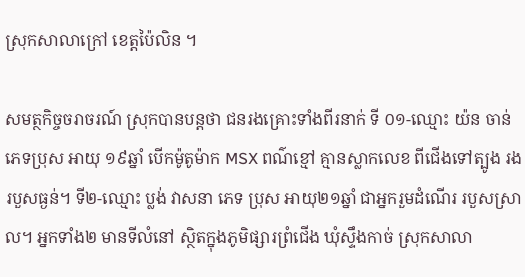ស្រុកសាលាក្រៅ ខេត្តប៉ៃលិន ។

សមត្ថកិច្ចចរាចរណ៍ ស្រុកបានបន្តថា ជនរងគ្រោះទាំងពីរនាក់ ទី ០១-ឈ្មោះ យ៉ន ចាន់ ភេទប្រុស អាយុ ១៩ឆ្នាំ បើកម៉ូតូម៉ាក MSX ពណ៌ខ្មៅ គ្មានស្លាកលេខ ពីជើងទៅត្បូង រងរបួសធ្ងន់។ ទី២-ឈ្មោះ ប្លង់ វាសនា ភេទ ប្រុស អាយុ២១ឆ្នាំ ជាអ្នករួមដំណើរ របួសស្រាល។ អ្នកទាំង២ មានទីលំនៅ ស្ថិតក្នុងភូមិផ្សារព្រំជើង ឃុំស្ទឹងកាច់ ស្រុកសាលា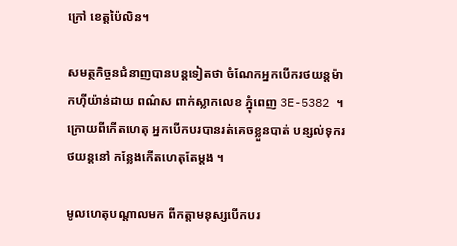ក្រៅ ខេត្តប៉ៃលិន។

សមត្ថកិច្ចនជំនាញបានបន្តទៀតថា ចំណែកអ្នកបើករថយន្តម៉ាកហ៊ីយ៉ាន់ដាយ ពណ៌ស ពាក់ស្លាកលេខ ភ្នុំពេញ 3E-5382 ។ ក្រោយពីកើតហេតុ អ្នកបើកបរបានរត់គេចខ្លួនបាត់ បន្សល់ទុករថយន្តនៅ កន្លែងកើតហេតុតែម្តង ។

មូលហេតុបណ្ដាលមក ពីកត្តាមនុស្សបើកបរ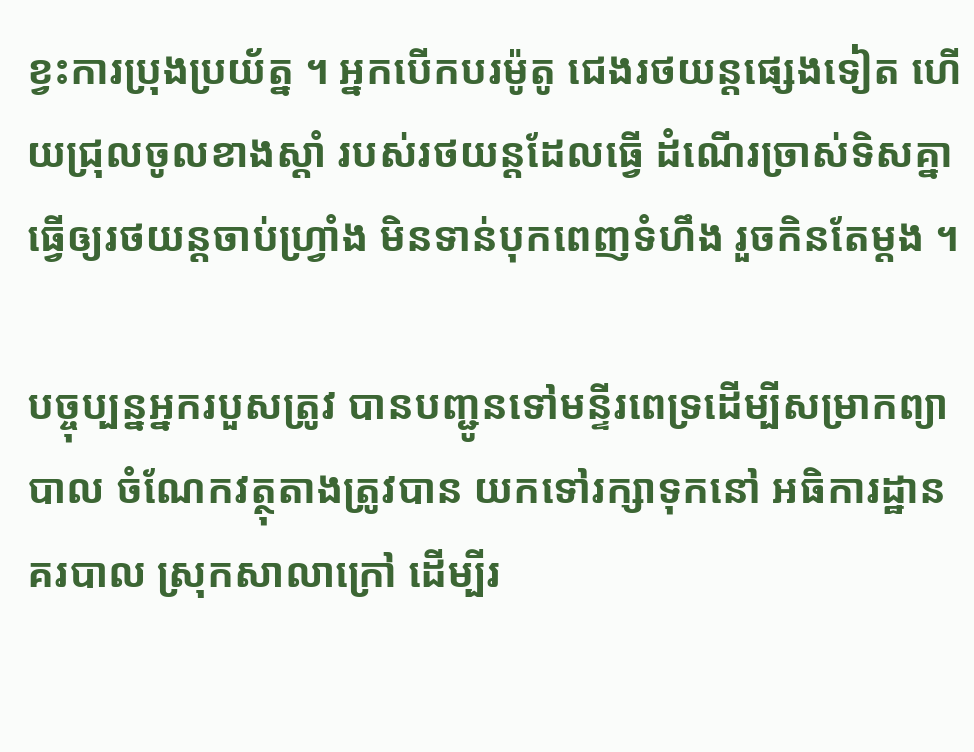ខ្វះការប្រុងប្រយ័ត្ន ។ អ្នកបើកបរម៉ូតូ ជេងរថយន្តផ្សេងទៀត ហើយជ្រុលចូលខាងស្ដាំ របស់រថយន្តដែលធ្វើ ដំណើរច្រាស់ទិសគ្នា ធ្វើឲ្យរថយន្តចាប់ហ្វ្រាំង មិនទាន់បុកពេញទំហឹង រួចកិនតែម្តង ។

បច្ចុប្បន្នអ្នករបួសត្រូវ បានបញ្ជូនទៅមន្ទីរពេទ្រដើម្បីសម្រាកព្យាបាល ចំណែកវត្ថុតាងត្រូវបាន យកទៅរក្សាទុកនៅ អធិការដ្ឋានគរបាល ស្រុកសាលាក្រៅ ដើម្បីរ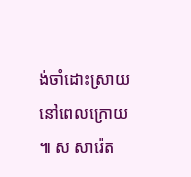ង់ចាំដោះស្រាយនៅពេលក្រោយ ៕ ស សារ៉េត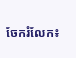ចែករំលែក៖